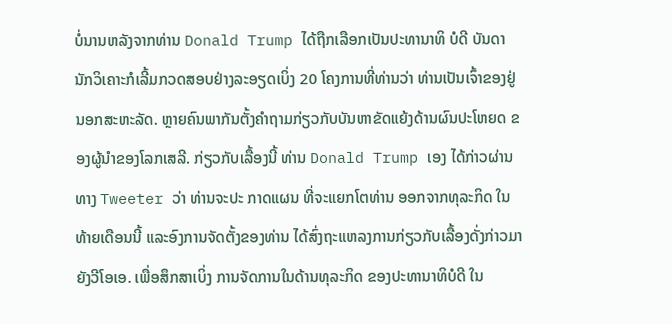ບໍ່ນານຫລັງຈາກທ່ານ Donald Trump ໄດ້ຖືກເລືອກເປັນປະທານາທິ ບໍດີ ບັນດານັກວິເຄາະກໍເລີ້ມກວດສອບຢ່າງລະອຽດເບິ່ງ 20 ໂຄງການທີ່ທ່ານວ່າ ທ່ານເປັນເຈົ້າຂອງຢູ່ນອກສະຫະລັດ. ຫຼາຍຄົນພາກັນຕັ້ງຄຳຖາມກ່ຽວກັບບັນຫາຂັດແຍ້ງດ້ານຜົນປະໂຫຍດ ຂອງຜູ້ນຳຂອງໂລກເສລີ. ກ່ຽວກັບເລື້ອງນີ້ ທ່ານ Donald Trump ເອງ ໄດ້ກ່າວຜ່ານທາງ Tweeter ວ່າ ທ່ານຈະປະ ກາດແຜນ ທີ່ຈະແຍກໂຕທ່ານ ອອກຈາກທຸລະກິດ ໃນທ້າຍເດືອນນີ້ ແລະອົງການຈັດຕັ້ງຂອງທ່ານ ໄດ້ສົ່ງຖະແຫລງການກ່ຽວກັບເລື້ອງດັ່ງກ່າວມາ ຍັງວີໂອເອ. ເພື່ອສຶກສາເບິ່ງ ການຈັດການໃນດ້ານທຸລະກິດ ຂອງປະທານາທິບໍດີ ໃນ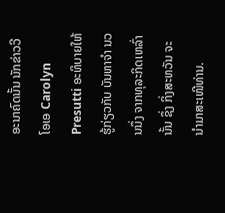ອະນາຄົດນັ້ນ ນັກຂ່າວວີໂອເອ Carolyn Presutti ອະທິບາຍໃຫ້ຮູ້ກ່ຽວກັບ ບັນຫາຈຳ ນວນນຶ່ງ ຈາກທຸລະກິດເຫລົ່ານັ້ນ ຊຶ່ງ ກິ່ງສະຫວັນ ຈະນຳມາສະເໜີທ່ານ.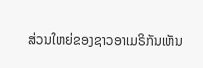ສ່ວນໃຫຍ່ຂອງຊາວອາເມຣິກັນເຫັນ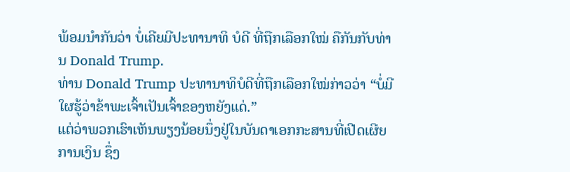ພ້ອມນຳກັນວ່າ ບໍ່ເຄີຍມີປະທານາທິ ບໍດີ ທີ່ຖືກເລືອກໃໝ່ ຄືກັນກັບທ່ານ Donald Trump.
ທ່ານ Donald Trump ປະທານາທິບໍດີທີ່ຖືກເລືອກໃໝ່ກ່າວວ່າ “ບໍ່ມີໃຜຮູ້ວ່າຂ້າພະເຈົ້າເປັນເຈົ້າຂອງຫຍັງແດ່.”
ແຕ່ວ່າພວກເຮົາເຫັນພຽງນ້ອຍນຶ່ງຢູ່ໃນບັນດາເອກກະສານທີ່ເປີດເຜີຍການເງິນ ຊຶ່ງ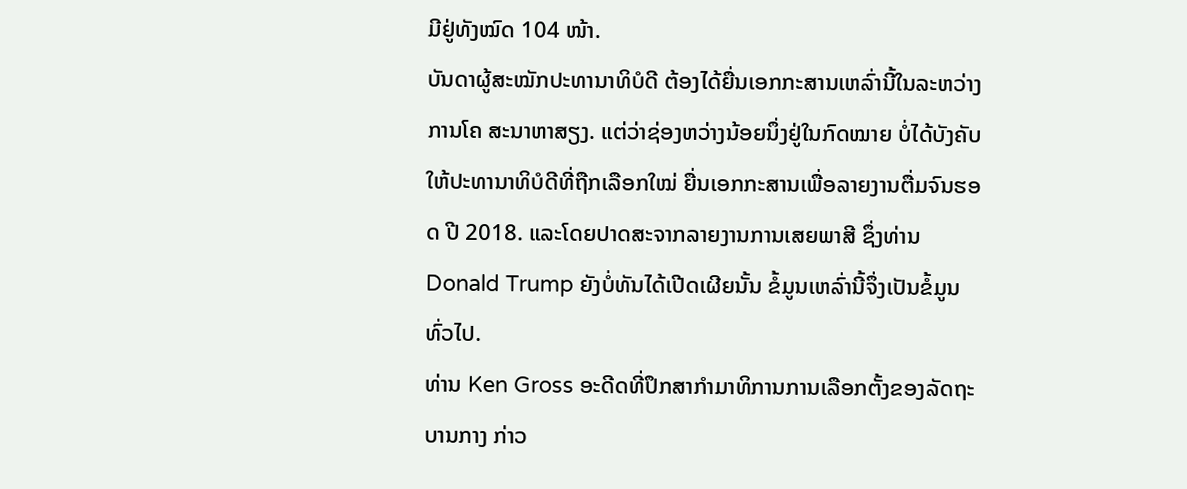ມີຢູ່ທັງໝົດ 104 ໜ້າ.
ບັນດາຜູ້ສະໝັກປະທານາທິບໍດີ ຕ້ອງໄດ້ຍື່ນເອກກະສານເຫລົ່ານີ້ໃນລະຫວ່າງການໂຄ ສະນາຫາສຽງ. ແຕ່ວ່າຊ່ອງຫວ່າງນ້ອຍນຶ່ງຢູ່ໃນກົດໝາຍ ບໍ່ໄດ້ບັງຄັບໃຫ້ປະທານາທິບໍດີທີ່ຖືກເລືອກໃໝ່ ຍື່ນເອກກະສານເພື່ອລາຍງານຕື່ມຈົນຮອດ ປີ 2018. ແລະໂດຍປາດສະຈາກລາຍງານການເສຍພາສີ ຊຶ່ງທ່ານ Donald Trump ຍັງບໍ່ທັນໄດ້ເປີດເຜີຍນັ້ນ ຂໍ້ມູນເຫລົ່ານີ້ຈຶ່ງເປັນຂໍ້ມູນທົ່ວໄປ.
ທ່ານ Ken Gross ອະດີດທີ່ປຶກສາກຳມາທິການການເລືອກຕັ້ງຂອງລັດຖະ ບານກາງ ກ່າວ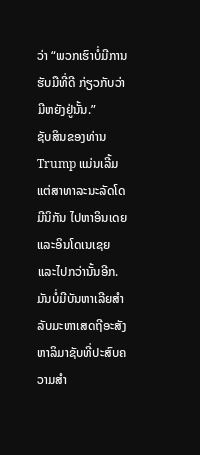ວ່າ “ພວກເຮົາບໍ່ມີການຮັບມືທີ່ດີ ກ່ຽວກັບວ່າ ມີຫຍັງຢູ່ນັ້ນ.”
ຊັບສິນຂອງທ່ານ Trump ແມ່ນເລີ້ມແຕ່ສາທາລະນະລັດໂດມີນິກັນ ໄປຫາອິນເດຍ ແລະອິນໂດເນເຊຍ ແລະໄປກວ່ານັ້ນອີກ.
ມັນບໍ່ມີບັນຫາເລີຍສຳລັບມະຫາເສດຖີອະສັງຫາລິມາຊັບທີ່ປະສົບຄວາມສຳ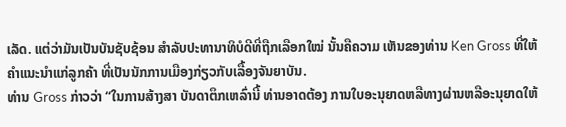ເລັດ. ແຕ່ວ່າມັນເປັນບັນຊັບຊ້ອນ ສຳລັບປະທານາທິບໍດີທີ່ຖືກເລືອກໃໝ່ ນັ້ນຄືຄວາມ ເຫັນຂອງທ່ານ Ken Gross ທີ່ໃຫ້ຄຳແນະນຳແກ່ລູກຄ້າ ທີ່ເປັນນັກການເມືອງກ່ຽວກັບເລື້ອງຈັນຍາບັນ.
ທ່ານ Gross ກ່າວວ່າ “ໃນການສ້າງສາ ບັນດາຕຶກເຫລົ່ານີ້ ທ່ານອາດຕ້ອງ ການໃບອະນຸຍາດຫລືທາງຜ່ານຫລືອະນຸຍາດໃຫ້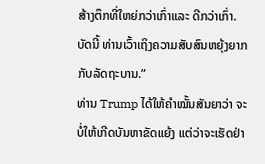ສ້າງຕຶກທີ່ໃຫຍ່ກວ່າເກົ່າແລະ ດີກວ່າເກົ່າ. ບັດນີ້ ທ່ານເວົ້າເຖິງຄວາມສັບສົນຫຍຸ້ງຍາກກັບລັດຖະບານ.”
ທ່ານ Trump ໄດ້ໃຫ້ຄຳໝັ້ນສັນຍາວ່າ ຈະບໍ່ໃຫ້ເກີດບັນຫາຂັດແຍ້ງ ແຕ່ວ່າຈະເຮັດຢ່າ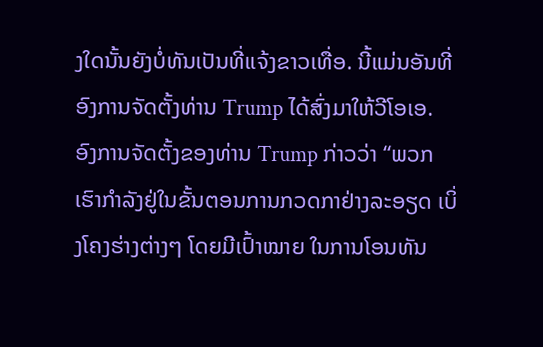ງໃດນັ້ນຍັງບໍ່ທັນເປັນທີ່ແຈ້ງຂາວເທື່ອ. ນີ້ແມ່ນອັນທີ່ອົງການຈັດຕັ້ງທ່ານ Trump ໄດ້ສົ່ງມາໃຫ້ວີໂອເອ.
ອົງການຈັດຕັ້ງຂອງທ່ານ Trump ກ່າວວ່າ “ພວກເຮົາກຳລັງຢູ່ໃນຂັ້ນຕອນການກວດກາຢ່າງລະອຽດ ເບິ່ງໂຄງຮ່າງຕ່າງໆ ໂດຍມີເປົ້າໝາຍ ໃນການໂອນທັນ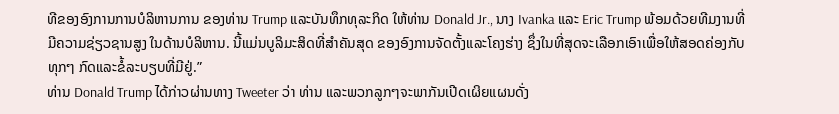ທີຂອງອົງການການບໍລິຫານການ ຂອງທ່ານ Trump ແລະບັນທຶກທຸລະກິດ ໃຫ້ທ່ານ Donald Jr., ນາງ Ivanka ແລະ Eric Trump ພ້ອມດ້ວຍທີມງານທີ່ມີຄວາມຊ່ຽວຊານສູງ ໃນດ້ານບໍລິຫານ. ນີ້ແມ່ນບູລິມະສິດທີ່ສຳຄັນສຸດ ຂອງອົງການຈັດຕັ້ງແລະໂຄງຮ່າງ ຊຶ່ງໃນທີ່ສຸດຈະເລືອກເອົາເພື່ອໃຫ້ສອດຄ່ອງກັບທຸກໆ ກົດແລະຂໍ້ລະບຽບທີ່ມີຢູ່.”
ທ່ານ Donald Trump ໄດ້ກ່າວຜ່ານທາງ Tweeter ວ່າ ທ່ານ ແລະພວກລູກໆຈະພາກັນເປີດເຜິຍແຜນດັ່ງ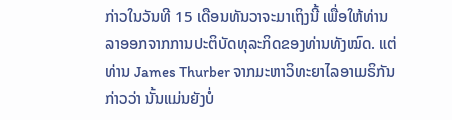ກ່າວໃນວັນທີ 15 ເດືອນທັນວາຈະມາເຖິງນີ້ ເພື່ອໃຫ້ທ່ານລາອອກຈາກການປະຕິບັດທຸລະກິດຂອງທ່ານທັງໝົດ. ແຕ່ທ່ານ James Thurber ຈາກມະຫາວິທະຍາໄລອາເມຣິກັນກ່າວວ່າ ນັ້ນແມ່ນຍັງບໍ່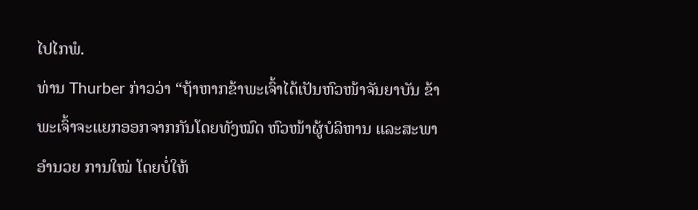ໄປໄກພໍ.
ທ່ານ Thurber ກ່າວວ່າ “ຖ້າຫາກຂ້າພະເຈົ້າໄດ້ເປັນຫົວໜ້າຈັນຍາບັນ ຂ້າພະເຈົ້າຈະແຍກອອກຈາກກັນໂດຍທັງໝົດ ຫົວໜ້າຜູ້ບໍລິຫານ ແລະສະພາອຳນວຍ ການໃໝ່ ໂດຍບໍ່ໃຫ້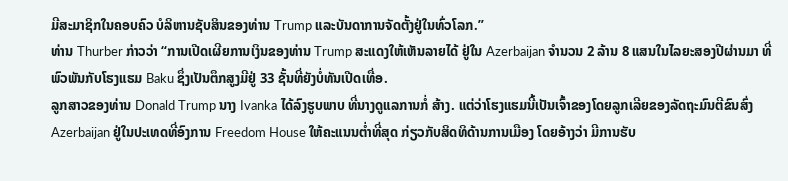ມີສະມາຊິກໃນຄອບຄົວ ບໍລິຫານຊັບສິນຂອງທ່ານ Trump ແລະບັນດາການຈັດຕັ້ງຢູ່ໃນທົ່ວໂລກ.”
ທ່ານ Thurber ກ່າວວ່າ “ການເປີດເຜີຍການເງິນຂອງທ່ານ Trump ສະແດງໃຫ້ເຫັນລາຍໄດ້ ຢູ່ໃນ Azerbaijan ຈຳນວນ 2 ລ້ານ 8 ແສນໃນໄລຍະສອງປີຜ່ານມາ ທີ່ພົວພັນກັບໂຮງແຮມ Baku ຊຶ່ງເປັນຕຶກສູງມີຢູ່ 33 ຊັ້ນທີ່ຍັງບໍ່ທັນເປີດເທື່ອ.
ລູກສາວຂອງທ່ານ Donald Trump ນາງ Ivanka ໄດ້ລົງຮູບພາບ ທີ່ນາງດູແລການກໍ່ ສ້າງ. ແຕ່ວ່າໂຮງແຮມນີ້ເປັນເຈົ້າຂອງໂດຍລູກເລີຍຂອງລັດຖະມົນຕີຂົນສົ່ງ Azerbaijan ຢູ່ໃນປະເທດທີ່ອົງການ Freedom House ໃຫ້ຄະແນນຕໍ່າທີ່ສຸດ ກ່ຽວກັບສິດທິດ້ານການເມືອງ ໂດຍອ້າງວ່າ ມີການຮັບ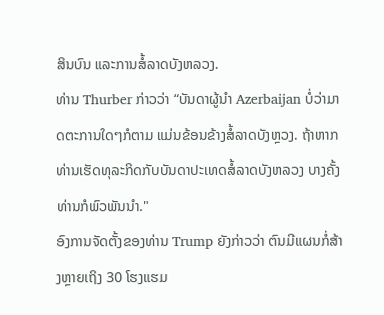ສິນບົນ ແລະການສໍ້ລາດບັງຫລວງ.
ທ່ານ Thurber ກ່າວວ່າ “ບັນດາຜູ້ນຳ Azerbaijan ບໍ່ວ່າມາດຕະການໃດໆກໍຕາມ ແມ່ນຂ້ອນຂ້າງສໍ້ລາດບັງຫຼວງ. ຖ້າຫາກທ່ານເຮັດທຸລະກິດກັບບັນດາປະເທດສໍ້ລາດບັງຫລວງ ບາງຄັ້ງທ່ານກໍພົວພັນນໍາ."
ອົງການຈັດຕັ້ງຂອງທ່ານ Trump ຍັງກ່າວວ່າ ຕົນມີແຜນກໍ່ສ້າງຫຼາຍເຖິງ 30 ໂຮງແຮມ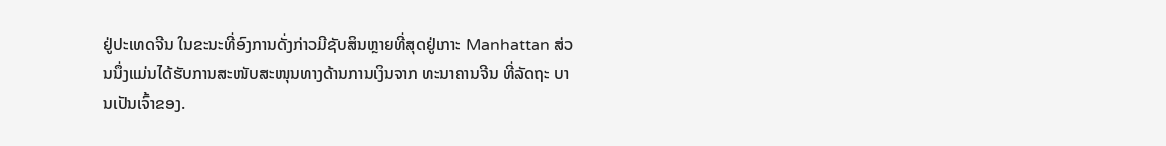ຢູ່ປະເທດຈີນ ໃນຂະນະທີ່ອົງການດັ່ງກ່າວມີຊັບສິນຫຼາຍທີ່ສຸດຢູ່ເກາະ Manhattan ສ່ວນນຶ່ງແມ່ນໄດ້ຮັບການສະໜັບສະໜຸນທາງດ້ານການເງິນຈາກ ທະນາຄານຈີນ ທີ່ລັດຖະ ບານເປັນເຈົ້າຂອງ.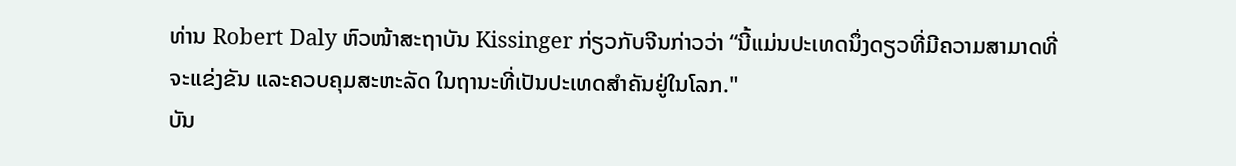ທ່ານ Robert Daly ຫົວໜ້າສະຖາບັນ Kissinger ກ່ຽວກັບຈີນກ່າວວ່າ “ນີ້ແມ່ນປະເທດນຶ່ງດຽວທີ່ມີຄວາມສາມາດທີ່ຈະແຂ່ງຂັນ ແລະຄວບຄຸມສະຫະລັດ ໃນຖານະທີ່ເປັນປະເທດສຳຄັນຢູ່ໃນໂລກ."
ບັນ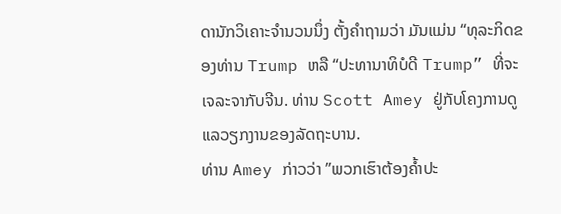ດານັກວິເຄາະຈຳນວນນຶ່ງ ຕັ້ງຄຳຖາມວ່າ ມັນແມ່ນ “ທຸລະກິດຂອງທ່ານ Trump ຫລື “ປະທານາທິບໍດີ Trump” ທີ່ຈະເຈລະຈາກັບຈີນ. ທ່ານ Scott Amey ຢູ່ກັບໂຄງການດູແລວຽກງານຂອງລັດຖະບານ.
ທ່ານ Amey ກ່າວວ່າ ”ພວກເຮົາຕ້ອງຄໍ້າປະ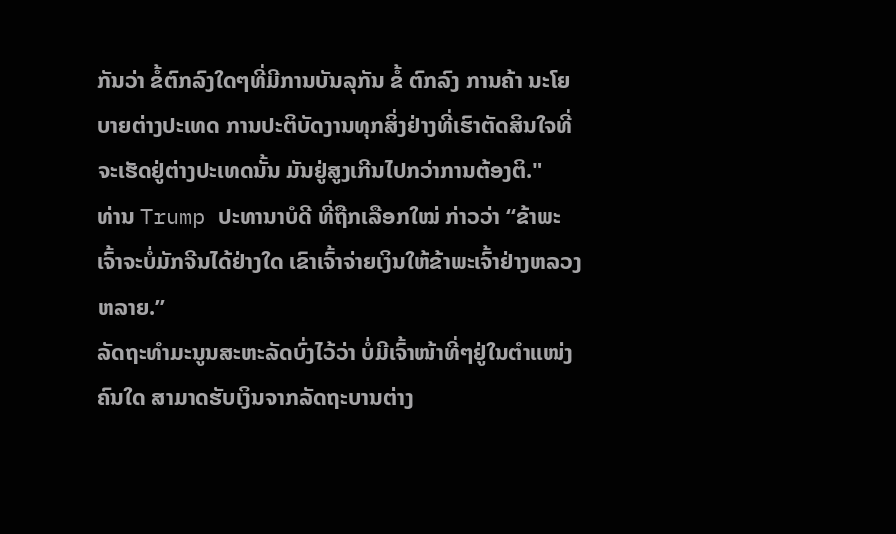ກັນວ່າ ຂໍ້ຕົກລົງໃດໆທີ່ມີການບັນລຸກັນ ຂໍ້ ຕົກລົງ ການຄ້າ ນະໂຍບາຍຕ່າງປະເທດ ການປະຕິບັດງານທຸກສິ່ງຢ່າງທີ່ເຮົາຕັດສິນໃຈທີ່ຈະເຮັດຢູ່ຕ່າງປະເທດນັ້ນ ມັນຢູ່ສູງເກີນໄປກວ່າການຕ້ອງຕິ."
ທ່ານ Trump ປະທານາບໍດີ ທີ່ຖືກເລືອກໃໝ່ ກ່າວວ່າ “ຂ້າພະເຈົ້າຈະບໍ່ມັກຈີນໄດ້ຢ່າງໃດ ເຂົາເຈົ້າຈ່າຍເງິນໃຫ້ຂ້າພະເຈົ້າຢ່າງຫລວງຫລາຍ.”
ລັດຖະທຳມະນູນສະຫະລັດບົ່ງໄວ້ວ່າ ບໍ່ມີເຈົ້າໜ້າທີ່ໆຢູ່ໃນຕຳແໜ່ງຄົນໃດ ສາມາດຮັບເງິນຈາກລັດຖະບານຕ່າງ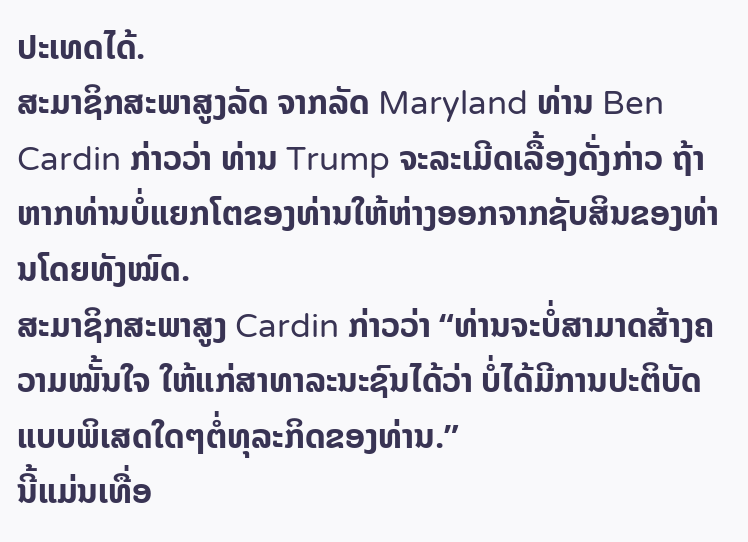ປະເທດໄດ້.
ສະມາຊິກສະພາສູງລັດ ຈາກລັດ Maryland ທ່ານ Ben Cardin ກ່າວວ່າ ທ່ານ Trump ຈະລະເມີດເລື້ອງດັ່ງກ່າວ ຖ້າຫາກທ່ານບໍ່ແຍກໂຕຂອງທ່ານໃຫ້ຫ່າງອອກຈາກຊັບສິນຂອງທ່ານໂດຍທັງໝົດ.
ສະມາຊິກສະພາສູງ Cardin ກ່າວວ່າ “ທ່ານຈະບໍ່ສາມາດສ້າງຄວາມໝັ້ນໃຈ ໃຫ້ແກ່ສາທາລະນະຊົນໄດ້ວ່າ ບໍ່ໄດ້ມີການປະຕິບັດແບບພິເສດໃດໆຕໍ່ທຸລະກິດຂອງທ່ານ.”
ນີ້ແມ່ນເທື່ອ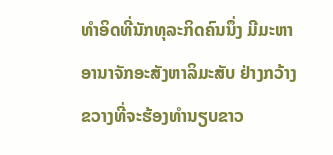ທຳອິດທີ່ນັກທຸລະກິດຄົນນຶ່ງ ມີມະຫາອານາຈັກອະສັງຫາລິມະສັບ ຢ່າງກວ້າງ
ຂວາງທີ່ຈະຮ້ອງທຳນຽບຂາວ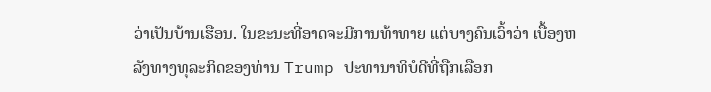ວ່າເປັນບ້ານເຮືອນ. ໃນຂະນະທີ່ອາດຈະມີການທ້າທາຍ ແຕ່ບາງຄົນເວົ້າວ່າ ເບື້ອງຫລັງທາງທຸລະກິດຂອງທ່ານ Trump ປະທານາທິບໍດີທີ່ຖືກເລືອກ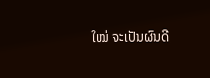ໃໝ່ ຈະເປັນຜົນດີ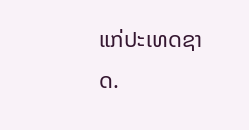ແກ່ປະເທດຊາດ.